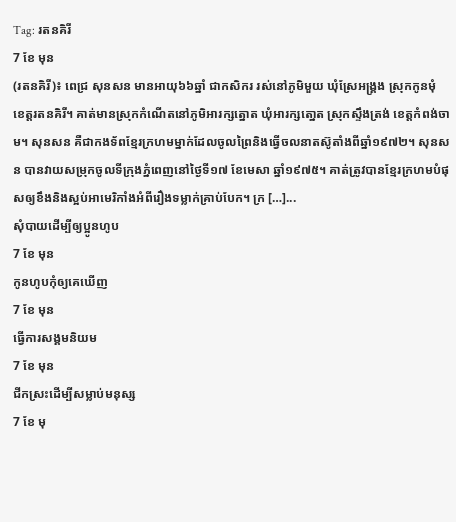Tag: រតនគិរី
7 ខែ មុន
(រតនគិរី)៖ ពេជ្រ សុនសន មានអាយុ៦៦ឆ្នាំ ជាកសិករ រស់នៅភូមិមួយ ឃុំស្រែអង្គ្រង ស្រុកកូនមុំ ខេត្តរតនគិរី។ គាត់មានស្រុកកំណើតនៅភូមិអារក្សត្នោត ឃុំអារក្សតោ្នត ស្រុកស្ទឹងត្រង់ ខេត្តកំពង់ចាម។ សុនសន គឺជាកងទ័ពខ្មែរក្រហមម្នាក់ដែលចូលព្រៃនិងធ្វើចលនាតស៊ូតាំងពីឆ្នាំ១៩៧២។ សុនសន បានវាយសម្រុកចូលទីក្រុងភ្នំពេញនៅថ្ងៃទី១៧ ខែមេសា ឆ្នាំ១៩៧៥។ គាត់ត្រូវបានខ្មែរក្រហមបំផុសឲ្យខឹងនិងស្អប់អាមេរិកាំងអំពីរឿងទម្លាក់គ្រាប់បែក។ ក្រ […]...
សុំបាយដើម្បីឲ្យប្អូនហូប
7 ខែ មុន
កូនហូបកុំឲ្យគេឃើញ
7 ខែ មុន
ធ្វើការសង្គមនិយម
7 ខែ មុន
ជីកស្រះដើម្បីសម្លាប់មនុស្ស
7 ខែ មុ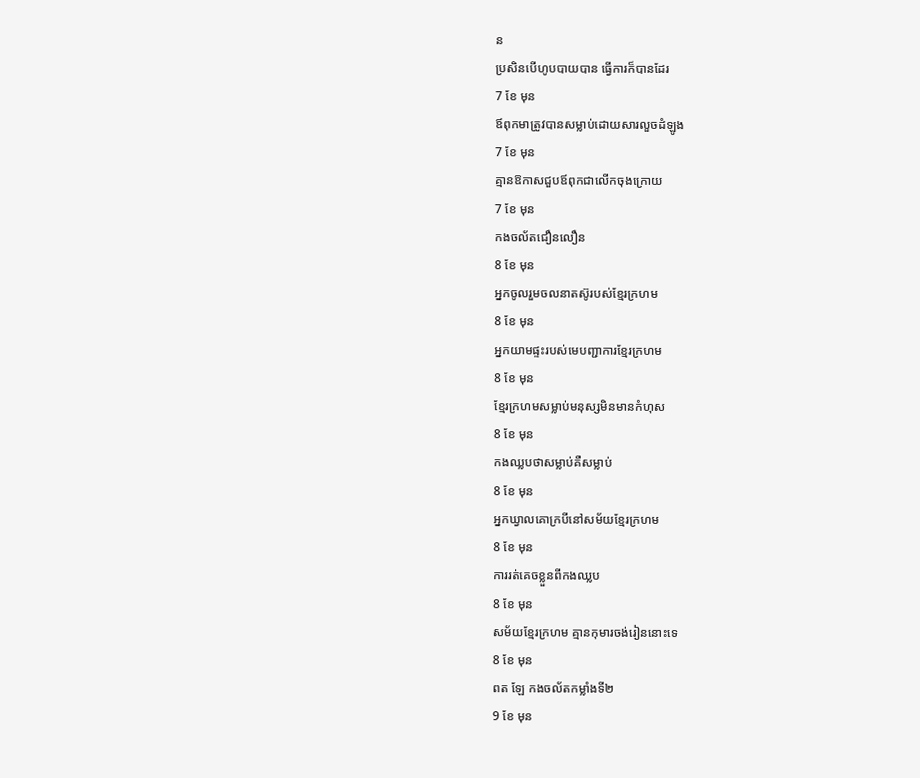ន
ប្រសិនបើហូបបាយបាន ធ្វើការក៏បានដែរ
7 ខែ មុន
ឪពុកមាត្រូវបានសម្លាប់ដោយសារលួចដំឡូង
7 ខែ មុន
គ្មានឱកាសជួបឪពុកជាលើកចុងក្រោយ
7 ខែ មុន
កងចល័តជឿនលឿន
8 ខែ មុន
អ្នកចូលរួមចលនាតស៊ូរបស់ខ្មែរក្រហម
8 ខែ មុន
អ្នកយាមផ្ទះរបស់មេបញ្ជាការខ្មែរក្រហម
8 ខែ មុន
ខ្មែរក្រហមសម្លាប់មនុស្សមិនមានកំហុស
8 ខែ មុន
កងឈ្លបថាសម្លាប់គឺសម្លាប់
8 ខែ មុន
អ្នកឃ្វាលគោក្របីនៅសម័យខ្មែរក្រហម
8 ខែ មុន
ការរត់គេចខ្លួនពីកងឈ្លប
8 ខែ មុន
សម័យខ្មែរក្រហម គ្មានកុមារចង់រៀននោះទេ
8 ខែ មុន
ពត ឡែ កងចល័តកម្លាំងទី២
9 ខែ មុន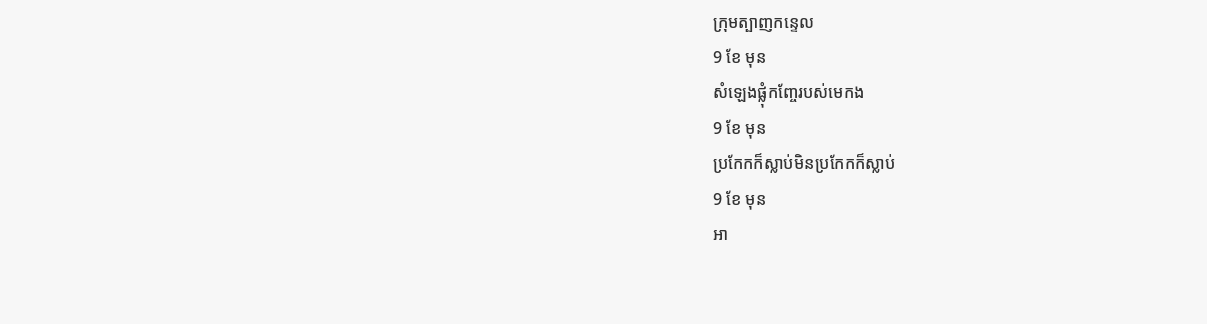ក្រុមត្បាញកន្ទេល
9 ខែ មុន
សំឡេងផ្លុំកញ្ចែរបស់មេកង
9 ខែ មុន
ប្រកែកក៏ស្លាប់មិនប្រកែកក៏ស្លាប់
9 ខែ មុន
អា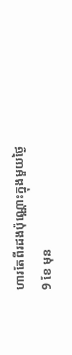ហារតែពីរដងប៉ុណ្ណោះក្នុងមួយថ្ងៃ
9 ខែ មុន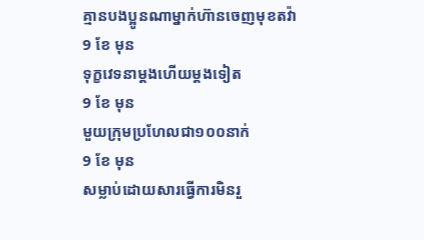គ្មានបងប្អូនណាម្នាក់ហ៊ានចេញមុខតវ៉ា
9 ខែ មុន
ទុក្ខវេទនាម្ដងហើយម្តងទៀត
9 ខែ មុន
មួយក្រុមប្រហែលជា១០០នាក់
9 ខែ មុន
សម្លាប់ដោយសារធ្វើការមិនរួ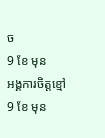ច
9 ខែ មុន
អង្គការចិត្តខ្មៅ
9 ខែ មុន